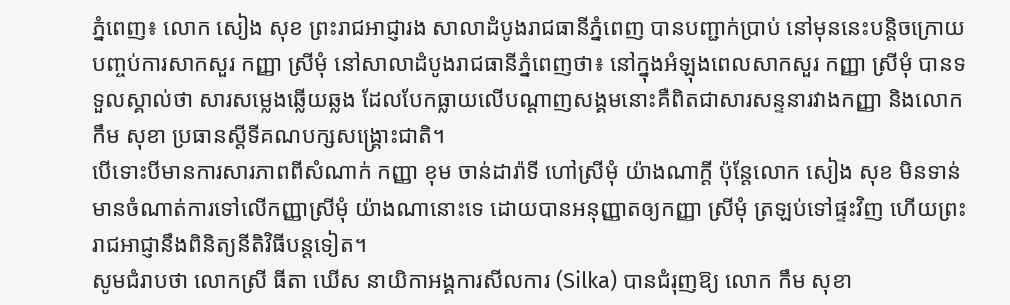ភ្នំពេញ៖ លោក សៀង សុខ ព្រះរាជអាជ្ញារង សាលាដំបូងរាជធានីភ្នំពេញ បានបញ្ជាក់ប្រាប់ នៅមុននេះបន្តិចក្រោយបញ្ចប់ការសាកសួរ កញ្ញា ស្រីមុំ នៅសាលាដំបូងរាជធានីភ្នំពេញថា៖ នៅក្នុងអំឡុងពេលសាកសួរ កញ្ញា ស្រីមុំ បានទទួលស្គាល់ថា សារសម្លេងឆ្លើយឆ្លង ដែលបែកធ្លាយលើបណ្តាញសង្គមនោះគឺពិតជាសារសន្ទនារវាងកញ្ញា និងលោក កឹម សុខា ប្រធានស្តីទីគណបក្សសង្គ្រោះជាតិ។
បើទោះបីមានការសារភាពពីសំណាក់ កញ្ញា ខុម ចាន់ដារ៉ាទី ហៅស្រីមុំ យ៉ាងណាក្តី ប៉ុន្តែលោក សៀង សុខ មិនទាន់មានចំណាត់ការទៅលើកញ្ញាស្រីមុំ យ៉ាងណានោះទេ ដោយបានអនុញ្ញាតឲ្យកញ្ញា ស្រីមុំ ត្រឡប់ទៅផ្ទះវិញ ហើយព្រះរាជអាជ្ញានឹងពិនិត្យនីតិវិធីបន្តទៀត។
សូមជំរាបថា លោកស្រី ធីតា ឃើស នាយិកាអង្គការសីលការ (Silka) បានជំរុញឱ្យ លោក កឹម សុខា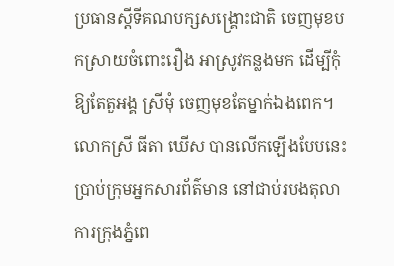ប្រធានស្តីទីគណបក្សសង្គ្រោះជាតិ ចេញមុខបកស្រាយចំពោះរឿង អាស្រូវកន្លងមក ដើម្បីកុំឱ្យតែតួអង្គ ស្រីមុំ ចេញមុខតែម្នាក់ឯងពេក។
លោកស្រី ធីតា ឃើស បានលើកឡើងបែបនេះ ប្រាប់ក្រុមអ្នកសារព័ត៌មាន នៅជាប់របងតុលាការក្រុងភ្នំពេ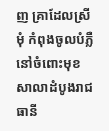ញ គ្រាដែលស្រីមុំ កំពុងចូលបំភ្លឺ នៅចំពោះមុខសាលាដំបូងរាជធានី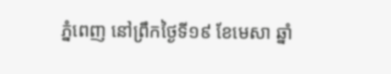ភ្នំពេញ នៅព្រឹកថ្ងៃទី១៩ ខែមេសា ឆ្នាំ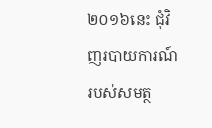២០១៦នេះ ជុំវិញរបាយការណ៍របស់សមត្ថ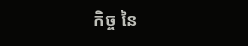កិច្ច នៃ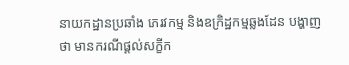នាយកដ្ឋានប្រឆាំង ភេរវកម្ម និងឧក្រិដ្ឋកម្មឆ្លងដែន បង្ហាញថា មានករណីផ្តល់សក្ខីក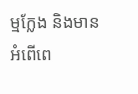ម្មក្លែង និងមានអំពើពេ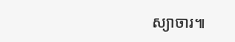ស្យាចារ៕